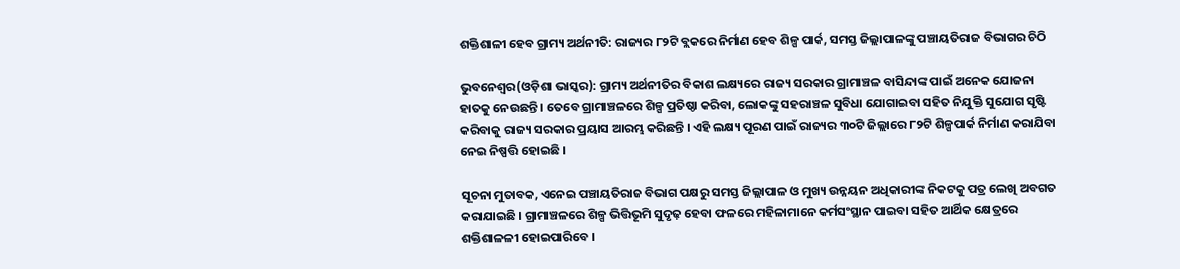ଶକ୍ତିଶାଳୀ ହେବ ଗ୍ରାମ୍ୟ ଅର୍ଥନୀତି: ରାଜ୍ୟର ୮୨ଟି ବ୍ଲକରେ ନିର୍ମାଣ ହେବ ଶିଳ୍ପ ପାର୍କ, ସମସ୍ତ ଜିଲ୍ଲାପାଳଙ୍କୁ ପଞ୍ଚାୟତିରାଜ ବିଭାଗର ଚିଠି

ଭୁବନେଶ୍ୱର(ଓଡ଼ିଶା ଭାସ୍କର): ଗ୍ରାମ୍ୟ ଅର୍ଥନୀତିର ବିକାଶ ଲକ୍ଷ୍ୟରେ ରାଜ୍ୟ ସରକାର ଗ୍ରାମାଞ୍ଚଳ ବାସିନ୍ଦାଙ୍କ ପାଇଁ ଅନେକ ଯୋଜନା ହାତକୁ ନେଉଛନ୍ତି । ତେବେ ଗ୍ରାମାଞ୍ଚଳରେ ଶିଳ୍ପ ପ୍ରତିଷ୍ଠା କରିବା, ଲୋକଙ୍କୁ ସହରାଞ୍ଚଳ ସୁବିଧା ଯୋଗାଇବା ସହିତ ନିଯୁକ୍ତି ସୁଯୋଗ ସୃଷ୍ଟି କରିବାକୁ ରାଜ୍ୟ ସରକାର ପ୍ରୟାସ ଆରମ୍ଭ କରିଛନ୍ତି । ଏହି ଲକ୍ଷ୍ୟ ପୂରଣ ପାଇଁ ରାଜ୍ୟର ୩୦ଟି ଜିଲ୍ଲାରେ ୮୨ଟି ଶିଳ୍ପପାର୍କ ନିର୍ମାଣ କରାଯିବା ନେଇ ନିଷ୍ପତ୍ତି ହୋଇଛି ।

ସୂଚନା ମୁତାବକ, ଏନେଇ ପଞ୍ଚାୟତିରାଜ ବିଭାଗ ପକ୍ଷରୁ ସମସ୍ତ ଜିଲ୍ଲାପାଳ ଓ ମୁଖ୍ୟ ଉନ୍ନୟନ ଅଧିକାରୀଙ୍କ ନିକଟକୁ ପତ୍ର ଲେଖି ଅବଗତ କରାଯାଇଛି । ଗ୍ରାମାଞ୍ଚଳରେ ଶିଳ୍ପ ଭିତ୍ତିଭୂମି ସୁଦୃଢ଼ ହେବା ଫଳରେ ମହିଳାମାନେ କର୍ମସଂସ୍ଥାନ ପାଇବା ସହିତ ଆର୍ଥିକ କ୍ଷେତ୍ରରେ ଶକ୍ତିଶାଳଳୀ ହୋଇପାରିବେ ।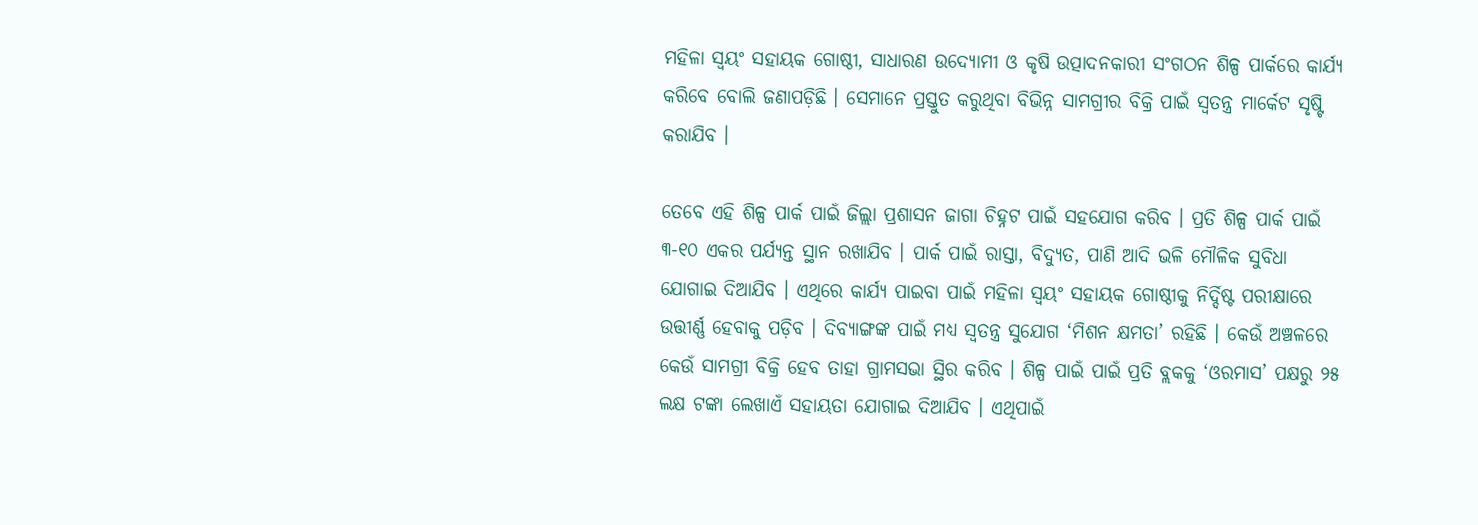ମହିଳା ସ୍ୱୟଂ ସହାୟକ ଗୋଷ୍ଠୀ, ସାଧାରଣ ଉଦ୍ୟୋମୀ ଓ କୃଷି ଉତ୍ପାଦନକାରୀ ସଂଗଠନ ଶିଳ୍ପ ପାର୍କରେ କାର୍ଯ୍ୟ କରିବେ ବୋଲି ଜଣାପଡ଼ିଛି । ସେମାନେ ପ୍ରସ୍ତୁତ କରୁଥିବା ବିଭିନ୍ନ ସାମଗ୍ରୀର ବିକ୍ରି ପାଇଁ ସ୍ୱତନ୍ତ୍ର ମାର୍କେଟ ସୃଷ୍ଟି କରାଯିବ ।

ତେବେ ଏହି ଶିଳ୍ପ ପାର୍କ ପାଇଁ ଜିଲ୍ଲା ପ୍ରଶାସନ ଜାଗା ଚିହ୍ନଟ ପାଇଁ ସହଯୋଗ କରିବ । ପ୍ରତି ଶିଳ୍ପ ପାର୍କ ପାଇଁ ୩-୧୦ ଏକର ପର୍ଯ୍ୟନ୍ତ ସ୍ଥାନ ରଖାଯିବ । ପାର୍କ ପାଇଁ ରାସ୍ତା, ବିଦ୍ୟୁତ, ପାଣି ଆଦି ଭଳି ମୌଳିକ ସୁବିଧା ଯୋଗାଇ ଦିଆଯିବ । ଏଥିରେ କାର୍ଯ୍ୟ ପାଇବା ପାଇଁ ମହିଳା ସ୍ୱୟଂ ସହାୟକ ଗୋଷ୍ଠୀକୁ ନିର୍ଦ୍ଦିଷ୍ଟ ପରୀକ୍ଷାରେ ଉତ୍ତୀର୍ଣ୍ଣ ହେବାକୁ ପଡ଼ିବ । ଦିବ୍ୟାଙ୍ଗଙ୍କ ପାଇଁ ମଧ୍ୟ ସ୍ୱତନ୍ତ୍ର ସୁଯୋଗ ‘ମିଶନ କ୍ଷମତା’ ରହିଛି । କେଉଁ ଅଞ୍ଚଳରେ କେଉଁ ସାମଗ୍ରୀ ବିକ୍ରି ହେବ ତାହା ଗ୍ରାମସଭା ସ୍ଥିର କରିବ । ଶିଳ୍ପ ପାଇଁ ପାଇଁ ପ୍ରତି ବ୍ଲକକୁ ‘ଓରମାସ’ ପକ୍ଷରୁ ୨୫ ଲକ୍ଷ ଟଙ୍କା ଲେଖାଏଁ ସହାୟତା ଯୋଗାଇ ଦିଆଯିବ । ଏଥିପାଇଁ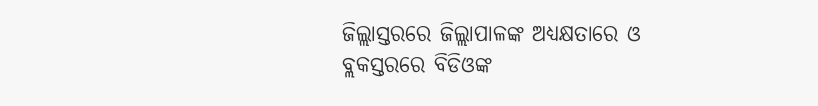ଜିଲ୍ଲାସ୍ତରରେ ଜିଲ୍ଲାପାଳଙ୍କ ଅଧ୍ୟକ୍ଷତାରେ ଓ ବ୍ଲକସ୍ତରରେ ବିଡିଓଙ୍କ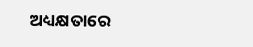ଅଧ୍ୟକ୍ଷତାରେ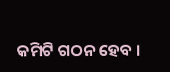କମିଟି ଗଠନ ହେବ ।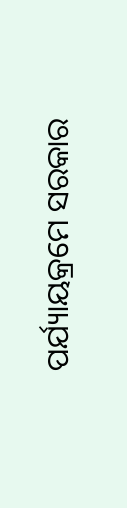ପର୍ଯ୍ୟାୟକ୍ରମେ ସରକାର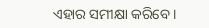ଏହାର ସମୀକ୍ଷା କରିବେ ।